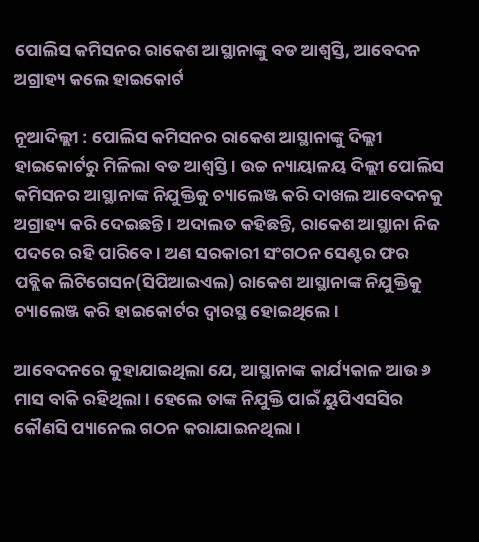ପୋଲିସ କମିସନର ରାକେଶ ଆସ୍ଥାନାଙ୍କୁ ବଡ ଆଶ୍ୱସ୍ତି, ଆବେଦନ ଅଗ୍ରାହ୍ୟ କଲେ ହାଇକୋର୍ଟ

ନୂଆଦିଲ୍ଲୀ : ପୋଲିସ କମିସନର ରାକେଶ ଆସ୍ଥାନାଙ୍କୁ ଦିଲ୍ଲୀ ହାଇକୋର୍ଟରୁ ମିଳିଲା ବଡ ଆଶ୍ୱସ୍ତି । ଉଚ୍ଚ ନ୍ୟାୟାଳୟ ଦିଲ୍ଲୀ ପୋଲିସ କମିସନର ଆସ୍ଥାନାଙ୍କ ନିଯୁକ୍ତିକୁ ଚ୍ୟାଲେଞ୍ଜ କରି ଦାଖଲ ଆବେଦନକୁ ଅଗ୍ରାହ୍ୟ କରି ଦେଇଛନ୍ତି । ଅଦାଲତ କହିଛନ୍ତି, ରାକେଶ ଆସ୍ଥାନା ନିଜ ପଦରେ ରହି ପାରିବେ । ଅଣ ସରକାରୀ ସଂଗଠନ ସେଣ୍ଟର ଫର ପବ୍ଲିକ ଲିଟିଗେସନ(ସିପିଆଇଏଲ) ରାକେଶ ଆସ୍ଥାନାଙ୍କ ନିଯୁକ୍ତିକୁ ଚ୍ୟାଲେଞ୍ଜ କରି ହାଇକୋର୍ଟର ଦ୍ୱାରସ୍ଥ ହୋଇଥିଲେ ।

ଆବେଦନରେ କୁହାଯାଇଥିଲା ଯେ, ଆସ୍ଥାନାଙ୍କ କାର୍ଯ୍ୟକାଳ ଆଉ ୬ ମାସ ବାକି ରହିଥିଲା । ହେଲେ ତାଙ୍କ ନିଯୁକ୍ତି ପାଇଁ ୟୁପିଏସସିର କୌଣସି ପ୍ୟାନେଲ ଗଠନ କରାଯାଇନଥିଲା ।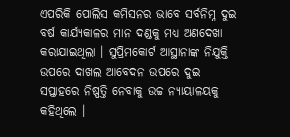ଏପରିକି ପୋଲିସ କମିସନର ଭାବେ ସର୍ବନିମ୍ନ ଦୁଇ ବର୍ଷ କାର୍ଯ୍ୟକାଳର ମାନ ଦଣ୍ଡକୁ ମଧ୍ୟ ଅଣଦେଖା କରାଯାଇଥିଲା । ସୁପ୍ରିମକୋର୍ଟ ଆସ୍ଥାନାଙ୍କ ନିଯୁକ୍ତି ଉପରେ ଦାଖଲ ଆବେଦନ ଉପରେ ଦୁଇ ସପ୍ତାହରେ ନିଷ୍ପତ୍ତି ନେବାକୁ ଉଚ୍ଚ ନ୍ୟାୟାଳୟକୁ କହିଥିଲେ ।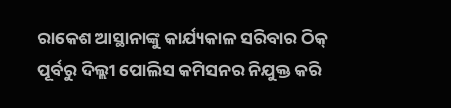ରାକେଶ ଆସ୍ଥାନାଙ୍କୁ କାର୍ଯ୍ୟକାଳ ସରିବାର ଠିକ୍ ପୂର୍ବରୁ ଦିଲ୍ଲୀ ପୋଲିସ କମିସନର ନିଯୁକ୍ତ କରି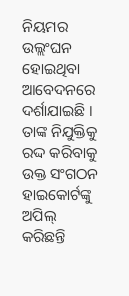ନିୟମର ଉଲ୍ଲଂଘନ ହୋଇଥିବା ଆବେଦନରେ ଦର୍ଶାଯାଇଛି । ତାଙ୍କ ନିଯୁକ୍ତିକୁ ରଦ୍ଦ କରିବାକୁ ଉକ୍ତ ସଂଗଠନ ହାଇକୋର୍ଟଙ୍କୁ ଅପିଲ୍ କରିଛନ୍ତି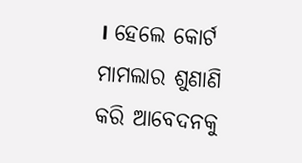। ହେଲେ କୋର୍ଟ ମାମଲାର ଶୁଣାଣି କରି ଆବେଦନକୁ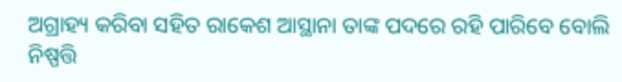ଅଗ୍ରାହ୍ୟ କରିବା ସହିତ ରାକେଶ ଆସ୍ଥାନା ତାଙ୍କ ପଦରେ ରହି ପାରିବେ ବୋଲି ନିଷ୍ପତ୍ତି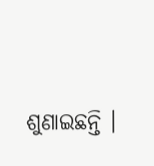ଶୁଣାଇଛନ୍ତି ।